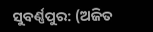ସୁବର୍ଣ୍ଣପୁର: (ଅଜିତ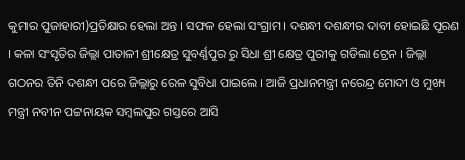କୁମାର ପୁଜାହାରୀ)ପ୍ରତିକ୍ଷାର ହେଲା ଅନ୍ତ । ସଫଳ ହେଲା ସଂଗ୍ରାମ । ଦଶନ୍ଧୀ ଦଶନ୍ଧୀର ଦାବୀ ହୋଇଛି ପୂରଣ । କଳା ସଂସୃତିର ଜିଲ୍ଲା ପାତାଳୀ ଶ୍ରୀକ୍ଷେତ୍ର ସୁବର୍ଣ୍ଣପୁର ରୁ ସିଧା ଶ୍ରୀ କ୍ଷେତ୍ର ପୁରୀକୁ ଗଡିଲା ଟ୍ରେନ । ଜିଲ୍ଲା ଗଠନର ତିନି ଦଶନ୍ଧୀ ପରେ ଜିଲ୍ଲାରୁ ରେଳ ସୁବିଧା ପାଇଲେ । ଆଜି ପ୍ରଧାନମନ୍ତ୍ରୀ ନରେନ୍ଦ୍ର ମୋଦୀ ଓ ମୁଖ୍ୟ ମନ୍ତ୍ରୀ ନବୀନ ପଟ୍ଟନାୟକ ସମ୍ବଲପୁର ଗସ୍ତରେ ଆସି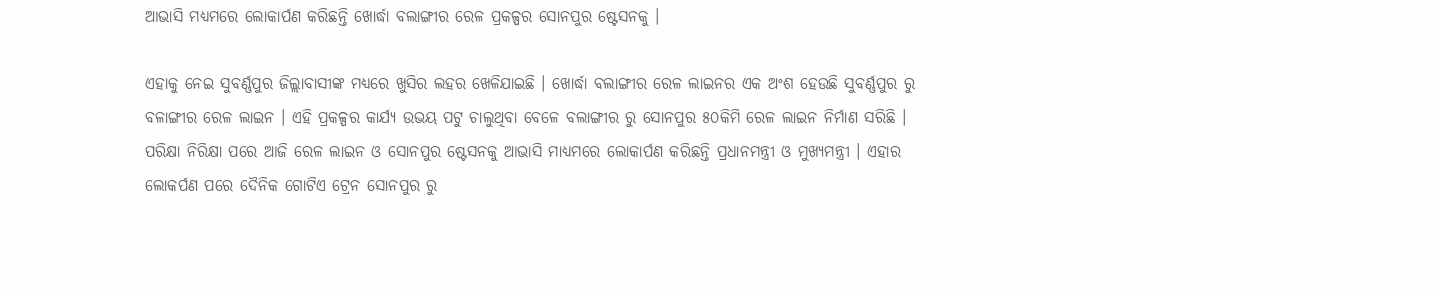ଆଭାସି ମଧ୍ୟମରେ ଲୋକାର୍ପଣ କରିଛନ୍ତି ଖୋର୍ଦ୍ଧା ବଲାଙ୍ଗୀର ରେଳ ପ୍ରକଳ୍ପର ସୋନପୁର ଷ୍ଟେସନକୁ ।

ଏହାକୁ ନେଇ ସୁବର୍ଣ୍ଣପୁର ଜିଲ୍ଲାବାସୀଙ୍କ ମଧ୍ୟରେ ଖୁସିର ଲହର ଖେଳିଯାଇଛି । ଖୋର୍ଦ୍ଧା ବଲାଙ୍ଗୀର ରେଳ ଲାଇନର ଏକ ଅଂଶ ହେଉଛି ସୁବର୍ଣ୍ଣପୁର ରୁ ବଳାଙ୍ଗୀର ରେଳ ଲାଇନ । ଏହି ପ୍ରକଳ୍ପର କାର୍ଯ୍ୟ ଉଭୟ ପଟୁ ଚାଲୁଥିବା ବେଳେ ବଲାଙ୍ଗୀର ରୁ ସୋନପୁର ୫୦କିମି ରେଳ ଲାଇନ ନିର୍ମାଣ ସରିଛି । ପରିକ୍ଷା ନିରିକ୍ଷା ପରେ ଆଜି ରେଳ ଲାଇନ ଓ ସୋନପୁର ଷ୍ଟେସନକୁ ଆଭାସି ମାଧ୍ୟମରେ ଲୋକାର୍ପଣ କରିଛନ୍ତି ପ୍ରଧାନମନ୍ତ୍ରୀ ଓ ମୁଖ୍ୟମନ୍ତ୍ରୀ । ଏହାର ଲୋକର୍ପଣ ପରେ ଦୈନିକ ଗୋଟିଏ ଟ୍ରେନ ସୋନପୁର ରୁ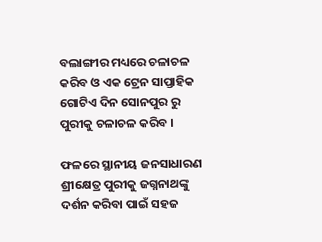ବଲାଙ୍ଗୀର ମଧ୍ୟରେ ଚଳାଚଳ କରିବ ଓ ଏକ ଟ୍ରେନ ସାପ୍ତାହିକ ଗୋଟିଏ ଦିନ ସୋନପୁର ରୁ ପୁରୀକୁ ଚଳାଚଳ କରିବ ।

ଫଳରେ ସ୍ଥାନୀୟ ଜନସାଧାରଣ ଶ୍ରୀକ୍ଷେତ୍ର ପୁରୀକୁ ଜଗ୍ନନାଥଙ୍କୁ ଦର୍ଶନ କରିବା ପାଇଁ ସହଜ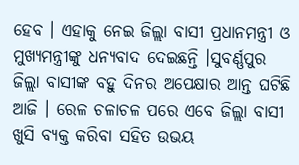ହେବ । ଏହାକୁ ନେଇ ଜିଲ୍ଲା ବାସୀ ପ୍ରଧାନମନ୍ତ୍ରୀ ଓ ମୁଖ୍ୟମନ୍ତ୍ରୀଙ୍କୁ ଧନ୍ୟବାଦ ଦେଇଛନ୍ତି ।ସୁବର୍ଣ୍ଣପୁର ଜିଲ୍ଲା ବାସୀଙ୍କ ବହୁ ଦିନର ଅପେକ୍ଷାର ଆନ୍ତ ଘଟିଛି ଆଜି । ରେଳ ଚଳାଚଳ ପରେ ଏବେ ଜିଲ୍ଲା ବାସୀ ଖୁସି ବ୍ୟକ୍ତ କରିବା ସହିତ ଉଭୟ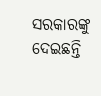ସରକାରଙ୍କୁ ଦେଇଛନ୍ତି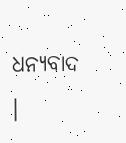ଧନ୍ୟବାଦ ।